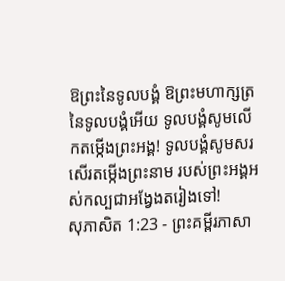ឱព្រះនៃទូលបង្គំ ឱព្រះមហាក្សត្រនៃទូលបង្គំអើយ ទូលបង្គំសូមលើកតម្កើងព្រះអង្គ! ទូលបង្គំសូមសរសើរតម្កើងព្រះនាម របស់ព្រះអង្គអស់កល្បជាអង្វែងតរៀងទៅ!
សុភាសិត 1:23 - ព្រះគម្ពីរភាសា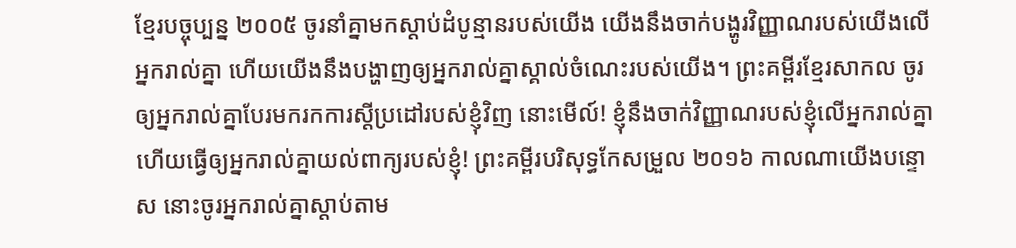ខ្មែរបច្ចុប្បន្ន ២០០៥ ចូរនាំគ្នាមកស្ដាប់ដំបូន្មានរបស់យើង យើងនឹងចាក់បង្ហូរវិញ្ញាណរបស់យើងលើអ្នករាល់គ្នា ហើយយើងនឹងបង្ហាញឲ្យអ្នករាល់គ្នាស្គាល់ចំណេះរបស់យើង។ ព្រះគម្ពីរខ្មែរសាកល ចូរឲ្យអ្នករាល់គ្នាបែរមករកការស្ដីប្រដៅរបស់ខ្ញុំវិញ នោះមើល៍! ខ្ញុំនឹងចាក់វិញ្ញាណរបស់ខ្ញុំលើអ្នករាល់គ្នា ហើយធ្វើឲ្យអ្នករាល់គ្នាយល់ពាក្យរបស់ខ្ញុំ! ព្រះគម្ពីរបរិសុទ្ធកែសម្រួល ២០១៦ កាលណាយើងបន្ទោស នោះចូរអ្នករាល់គ្នាស្តាប់តាម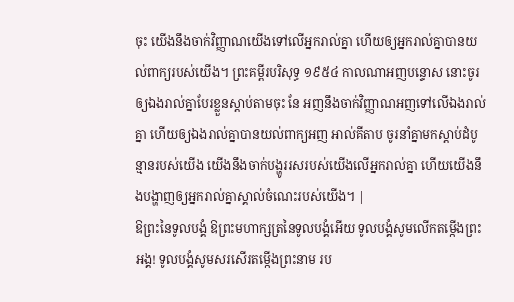ចុះ យើងនឹងចាក់វិញ្ញាណយើងទៅលើអ្នករាល់គ្នា ហើយឲ្យអ្នករាល់គ្នាបានយល់ពាក្យរបស់យើង។ ព្រះគម្ពីរបរិសុទ្ធ ១៩៥៤ កាលណាអញបន្ទោស នោះចូរឲ្យឯងរាល់គ្នាបែរខ្លួនស្តាប់តាមចុះ នែ អញនឹងចាក់វិញ្ញាណអញទៅលើឯងរាល់គ្នា ហើយឲ្យឯងរាល់គ្នាបានយល់ពាក្យអញ អាល់គីតាប ចូរនាំគ្នាមកស្ដាប់ដំបូន្មានរបស់យើង យើងនឹងចាក់បង្ហូររសរបស់យើងលើអ្នករាល់គ្នា ហើយយើងនឹងបង្ហាញឲ្យអ្នករាល់គ្នាស្គាល់ចំណេះរបស់យើង។ |
ឱព្រះនៃទូលបង្គំ ឱព្រះមហាក្សត្រនៃទូលបង្គំអើយ ទូលបង្គំសូមលើកតម្កើងព្រះអង្គ! ទូលបង្គំសូមសរសើរតម្កើងព្រះនាម រប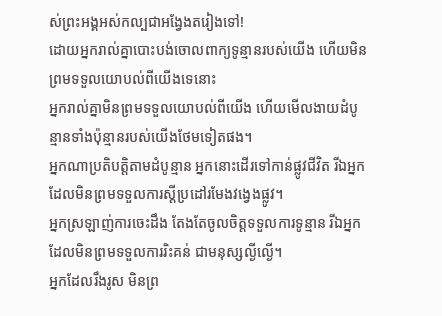ស់ព្រះអង្គអស់កល្បជាអង្វែងតរៀងទៅ!
ដោយអ្នករាល់គ្នាបោះបង់ចោលពាក្យទូន្មានរបស់យើង ហើយមិនព្រមទទួលយោបល់ពីយើងទេនោះ
អ្នករាល់គ្នាមិនព្រមទទួលយោបល់ពីយើង ហើយមើលងាយដំបូន្មានទាំងប៉ុន្មានរបស់យើងថែមទៀតផង។
អ្នកណាប្រតិបត្តិតាមដំបូន្មាន អ្នកនោះដើរទៅកាន់ផ្លូវជីវិត រីឯអ្នកដែលមិនព្រមទទួលការស្ដីប្រដៅរមែងវង្វេងផ្លូវ។
អ្នកស្រឡាញ់ការចេះដឹង តែងតែចូលចិត្តទទួលការទូន្មាន រីឯអ្នកដែលមិនព្រមទទួលការរិះគន់ ជាមនុស្សល្ងីល្ងើ។
អ្នកដែលរឹងរូស មិនព្រ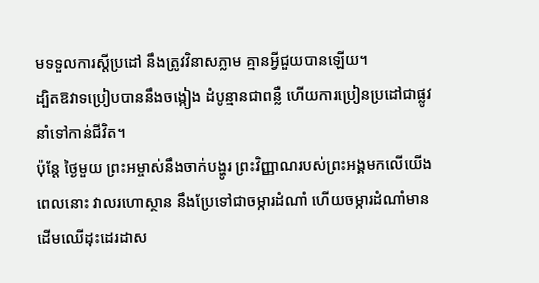មទទួលការស្ដីប្រដៅ នឹងត្រូវវិនាសភ្លាម គ្មានអ្វីជួយបានឡើយ។
ដ្បិតឱវាទប្រៀបបាននឹងចង្កៀង ដំបូន្មានជាពន្លឺ ហើយការប្រៀនប្រដៅជាផ្លូវនាំទៅកាន់ជីវិត។
ប៉ុន្តែ ថ្ងៃមួយ ព្រះអម្ចាស់នឹងចាក់បង្ហូរ ព្រះវិញ្ញាណរបស់ព្រះអង្គមកលើយើង ពេលនោះ វាលរហោស្ថាន នឹងប្រែទៅជាចម្ការដំណាំ ហើយចម្ការដំណាំមានដើមឈើដុះដេរដាស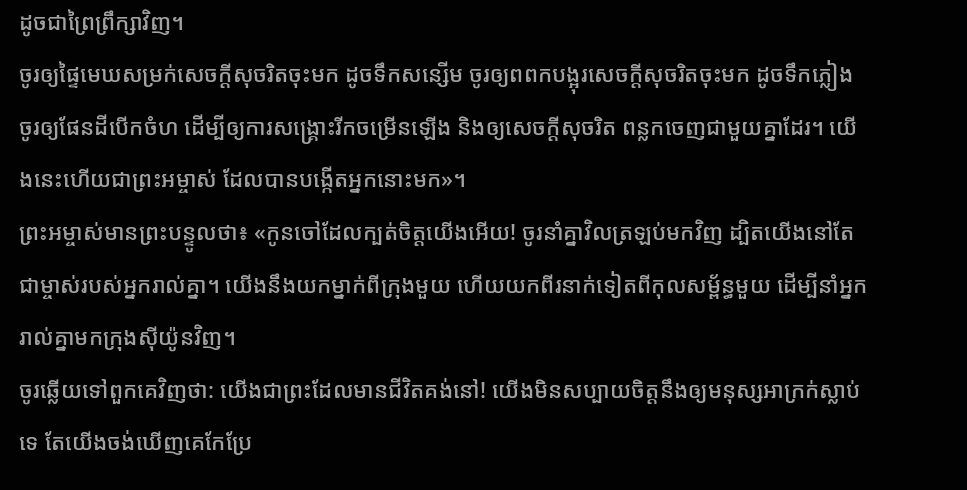ដូចជាព្រៃព្រឹក្សាវិញ។
ចូរឲ្យផ្ទៃមេឃសម្រក់សេចក្ដីសុចរិតចុះមក ដូចទឹកសន្សើម ចូរឲ្យពពកបង្អុរសេចក្ដីសុចរិតចុះមក ដូចទឹកភ្លៀង ចូរឲ្យផែនដីបើកចំហ ដើម្បីឲ្យការសង្គ្រោះរីកចម្រើនឡើង និងឲ្យសេចក្ដីសុចរិត ពន្លកចេញជាមួយគ្នាដែរ។ យើងនេះហើយជាព្រះអម្ចាស់ ដែលបានបង្កើតអ្នកនោះមក»។
ព្រះអម្ចាស់មានព្រះបន្ទូលថា៖ «កូនចៅដែលក្បត់ចិត្តយើងអើយ! ចូរនាំគ្នាវិលត្រឡប់មកវិញ ដ្បិតយើងនៅតែជាម្ចាស់របស់អ្នករាល់គ្នា។ យើងនឹងយកម្នាក់ពីក្រុងមួយ ហើយយកពីរនាក់ទៀតពីកុលសម្ព័ន្ធមួយ ដើម្បីនាំអ្នករាល់គ្នាមកក្រុងស៊ីយ៉ូនវិញ។
ចូរឆ្លើយទៅពួកគេវិញថា: យើងជាព្រះដែលមានជីវិតគង់នៅ! យើងមិនសប្បាយចិត្តនឹងឲ្យមនុស្សអាក្រក់ស្លាប់ទេ តែយើងចង់ឃើញគេកែប្រែ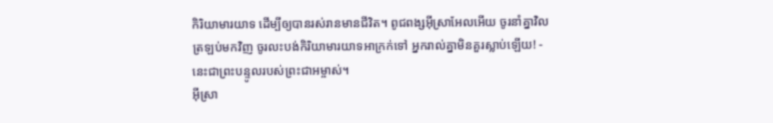កិរិយាមារយាទ ដើម្បីឲ្យបានរស់រានមានជីវិត។ ពូជពង្សអ៊ីស្រាអែលអើយ ចូរនាំគ្នាវិលត្រឡប់មកវិញ ចូរលះបង់កិរិយាមារយាទអាក្រក់ទៅ អ្នករាល់គ្នាមិនគួរស្លាប់ឡើយ! - នេះជាព្រះបន្ទូលរបស់ព្រះជាអម្ចាស់។
អ៊ីស្រា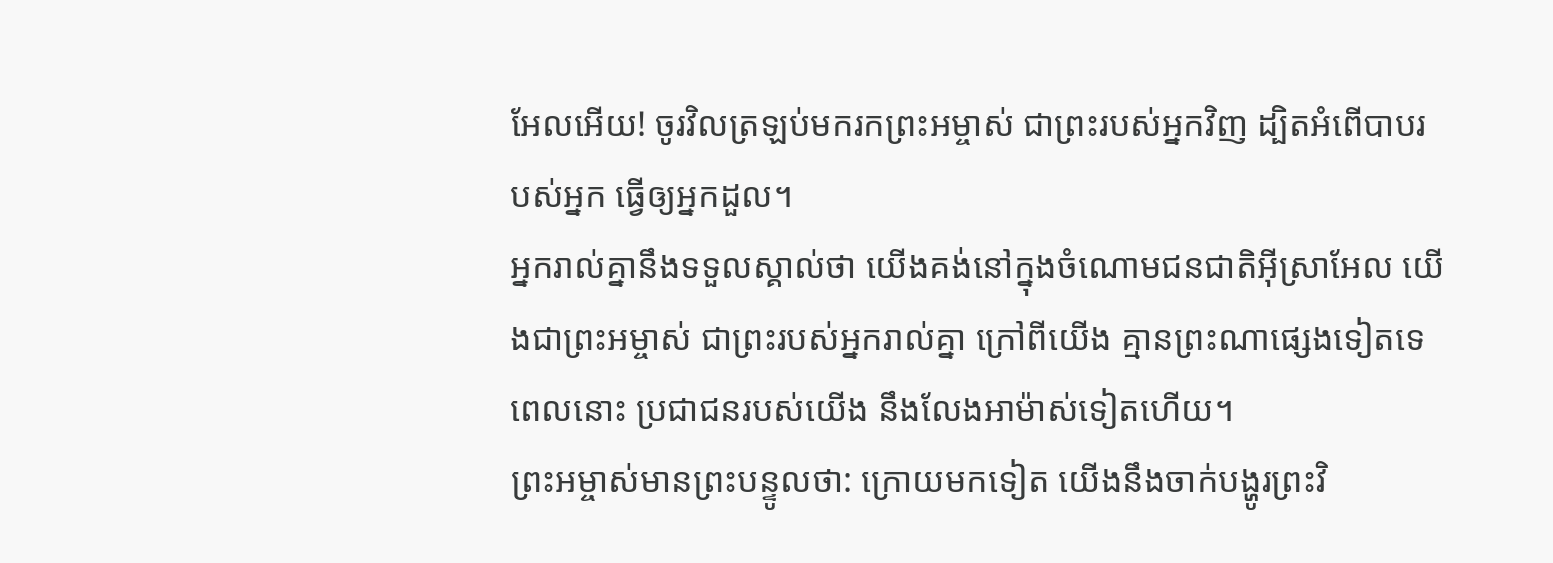អែលអើយ! ចូរវិលត្រឡប់មករកព្រះអម្ចាស់ ជាព្រះរបស់អ្នកវិញ ដ្បិតអំពើបាបរបស់អ្នក ធ្វើឲ្យអ្នកដួល។
អ្នករាល់គ្នានឹងទទួលស្គាល់ថា យើងគង់នៅក្នុងចំណោមជនជាតិអ៊ីស្រាអែល យើងជាព្រះអម្ចាស់ ជាព្រះរបស់អ្នករាល់គ្នា ក្រៅពីយើង គ្មានព្រះណាផ្សេងទៀតទេ ពេលនោះ ប្រជាជនរបស់យើង នឹងលែងអាម៉ាស់ទៀតហើយ។
ព្រះអម្ចាស់មានព្រះបន្ទូលថា: ក្រោយមកទៀត យើងនឹងចាក់បង្ហូរព្រះវិ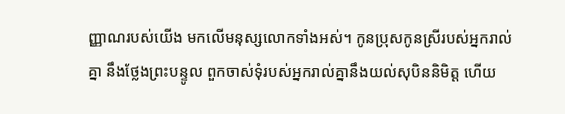ញ្ញាណរបស់យើង មកលើមនុស្សលោកទាំងអស់។ កូនប្រុសកូនស្រីរបស់អ្នករាល់គ្នា នឹងថ្លែងព្រះបន្ទូល ពួកចាស់ទុំរបស់អ្នករាល់គ្នានឹងយល់សុបិននិមិត្ត ហើយ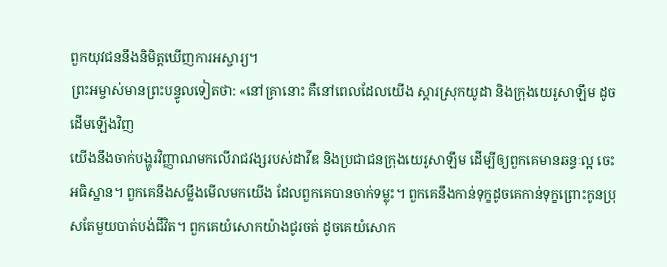ពួកយុវជននឹងនិមិត្តឃើញការអស្ចារ្យ។
ព្រះអម្ចាស់មានព្រះបន្ទូលទៀតថា: «នៅគ្រានោះ គឺនៅពេលដែលយើង ស្ដារស្រុកយូដា និងក្រុងយេរូសាឡឹម ដូចដើមឡើងវិញ
យើងនឹងចាក់បង្ហូរវិញ្ញាណមកលើរាជវង្សរបស់ដាវីឌ និងប្រជាជនក្រុងយេរូសាឡឹម ដើម្បីឲ្យពួកគេមានឆន្ទៈល្អ ចេះអធិស្ឋាន។ ពួកគេនឹងសម្លឹងមើលមកយើង ដែលពួកគេបានចាក់ទម្លុះ។ ពួកគេនឹងកាន់ទុក្ខដូចគេកាន់ទុក្ខព្រោះកូនប្រុសតែមួយបាត់បង់ជីវិត។ ពួកគេយំសោកយ៉ាងជូរចត់ ដូចគេយំសោក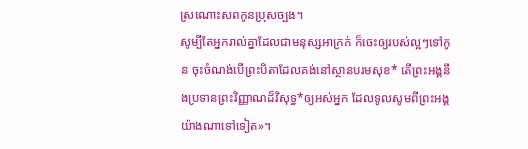ស្រណោះសពកូនប្រុសច្បង។
សូម្បីតែអ្នករាល់គ្នាដែលជាមនុស្សអាក្រក់ ក៏ចេះឲ្យរបស់ល្អៗទៅកូន ចុះចំណង់បើព្រះបិតាដែលគង់នៅស្ថានបរមសុខ* តើព្រះអង្គនឹងប្រទានព្រះវិញ្ញាណដ៏វិសុទ្ធ*ឲ្យអស់អ្នក ដែលទូលសូមពីព្រះអង្គយ៉ាងណាទៅទៀត»។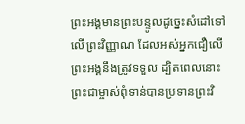ព្រះអង្គមានព្រះបន្ទូលដូច្នេះសំដៅទៅលើព្រះវិញ្ញាណ ដែលអស់អ្នកជឿលើព្រះអង្គនឹងត្រូវទទួល ដ្បិតពេលនោះ ព្រះជាម្ចាស់ពុំទាន់បានប្រទានព្រះវិ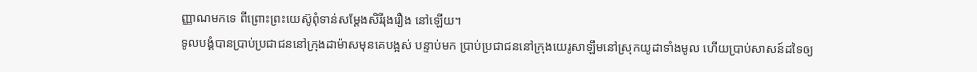ញ្ញាណមកទេ ពីព្រោះព្រះយេស៊ូពុំទាន់សម្តែងសិរីរុងរឿង នៅឡើយ។
ទូលបង្គំបានប្រាប់ប្រជាជននៅក្រុងដាម៉ាសមុនគេបង្អស់ បន្ទាប់មក ប្រាប់ប្រជាជននៅក្រុងយេរូសាឡឹមនៅស្រុកយូដាទាំងមូល ហើយប្រាប់សាសន៍ដទៃឲ្យ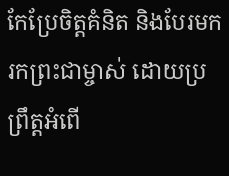កែប្រែចិត្តគំនិត និងបែរមករកព្រះជាម្ចាស់ ដោយប្រព្រឹត្តអំពើ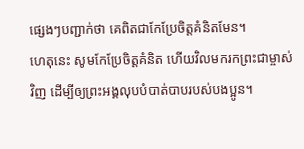ផ្សេងៗបញ្ជាក់ថា គេពិតជាកែប្រែចិត្តគំនិតមែន។
ហេតុនេះ សូមកែប្រែចិត្តគំនិត ហើយវិលមករកព្រះជាម្ចាស់វិញ ដើម្បីឲ្យព្រះអង្គលុបបំបាត់បាបរបស់បងប្អូន។